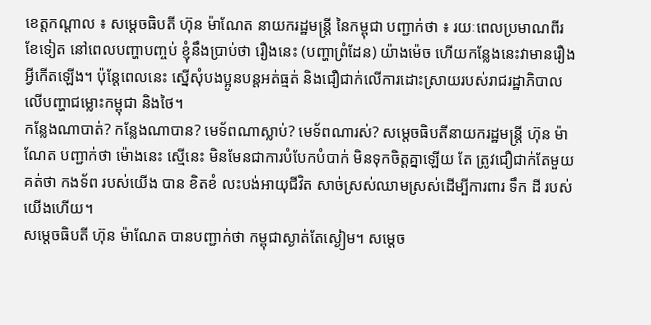ខេត្តកណ្តាល ៖ សម្ដេចធិបតី ហ៊ុន ម៉ាណែត នាយករដ្ឋមន្ត្រី នៃកម្ពុជា បញ្ជាក់ថា ៖ រយៈពេលប្រមាណពីរខែទៀត នៅពេលបញ្ហាបញ្ចប់ ខ្ញុំនឹងប្រាប់ថា រឿងនេះ (បញ្ហាព្រំដែន) យ៉ាងម៉េច ហើយកន្លែងនេះវាមានរឿងអ្វីកើតឡើង។ ប៉ុន្ដែពេលនេះ ស្នើសុំបងប្អូនបន្តអត់ធ្មត់ និងជឿជាក់លើការដោះស្រាយរបស់រាជរដ្ឋាភិបាលលើបញ្ហាជម្លោះកម្ពុជា និងថៃ។
កន្លែងណាបាត់? កន្លែងណាបាន? មេទ័ពណាស្លាប់? មេទ័ពណារស់? សម្តេចធិបតីនាយករដ្ឋមន្ត្រី ហ៊ុន ម៉ាណែត បញ្ជាក់ថា ម៉ោងនេះ ស្មើនេះ មិនមែនជាការបំបែកបំបាក់ មិនទុកចិត្តគ្នាឡើយ តែ ត្រូវជឿជាក់តែមួយគត់ថា កងទ័ព របស់យើង បាន ខិតខំ លះបង់អាយុជីវិត សាច់ស្រស់ឈាមស្រស់ដើម្បីការពារ ទឹក ដី របស់យើងហើយ។
សម្តេចធិបតី ហ៊ុន ម៉ាណែត បានបញ្ជាក់ថា កម្ពុជាស្ងាត់តែស្ងៀម។ សម្តេច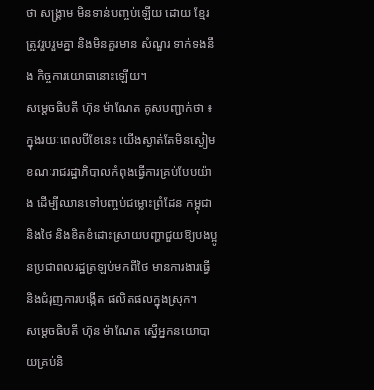ថា សង្គ្រាម មិនទាន់បញ្ចប់ឡើយ ដោយ ខ្មែរត្រូវរួបរួមគ្នា និងមិនគួរមាន សំណួរ ទាក់ទងនឹង កិច្ចការយោធានោះឡើយ។
សម្ដេចធិបតី ហ៊ុន ម៉ាណែត គូសបញ្ជាក់ថា ៖ ក្នុងរយៈពេលបីខែនេះ យើងស្ងាត់តែមិនស្ងៀម ខណៈរាជរដ្ឋាភិបាលកំពុងធ្វើការគ្រប់បែបយ៉ាង ដើម្បីឈានទៅបញ្ចប់ជម្លោះព្រំដែន កម្ពុជា និងថៃ និងខិតខំដោះស្រាយបញ្ហាជួយឱ្យបងប្អូនប្រជាពលរដ្ឋត្រឡប់មកពីថៃ មានការងារធ្វើ និងជំរុញការបង្កើត ផលិតផលក្នុងស្រុក។
សម្ដេចធិបតី ហ៊ុន ម៉ាណែត ស្នើអ្នកនយោបាយគ្រប់និ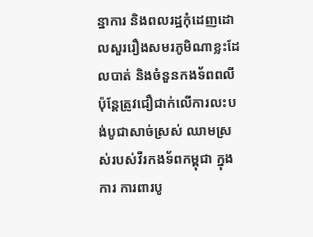ន្នាការ និងពលរដ្ឋកុំដេញដោលសួររឿងសមរភូមិណាខ្លះដែលបាត់ និងចំនួនកងទ័ពពលី ប៉ុន្តែត្រូវជឿជាក់លើការលះបង់បូជាសាច់ស្រស់ ឈាមស្រស់របស់វីរកងទ័ពកម្ពុជា ក្នុងការ ការពារបូ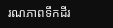រណភាពទឹកដីរ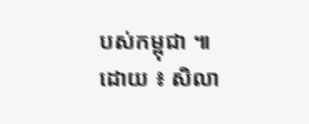បស់កម្ពុជា ៕
ដោយ ៖ សិលា